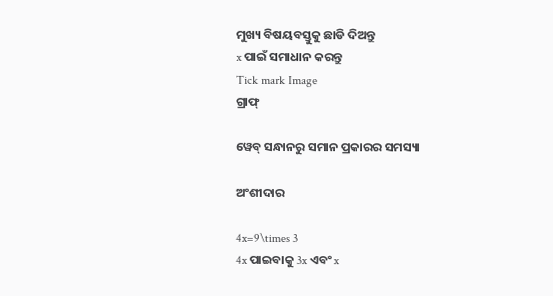ମୁଖ୍ୟ ବିଷୟବସ୍ତୁକୁ ଛାଡି ଦିଅନ୍ତୁ
x ପାଇଁ ସମାଧାନ କରନ୍ତୁ
Tick mark Image
ଗ୍ରାଫ୍

ୱେବ୍ ସନ୍ଧାନରୁ ସମାନ ପ୍ରକାରର ସମସ୍ୟା

ଅଂଶୀଦାର

4x=9\times 3
4x ପାଇବାକୁ 3x ଏବଂ x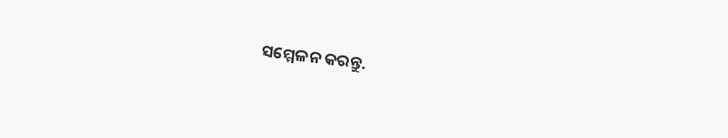ସମ୍ମେଳନ କରନ୍ତୁ.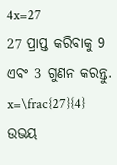4x=27
27 ପ୍ରାପ୍ତ କରିବାକୁ 9 ଏବଂ 3 ଗୁଣନ କରନ୍ତୁ.
x=\frac{27}{4}
ଉଭୟ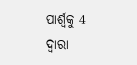ପାର୍ଶ୍ୱକୁ 4 ଦ୍ୱାରା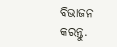ବିଭାଜନ କରନ୍ତୁ.